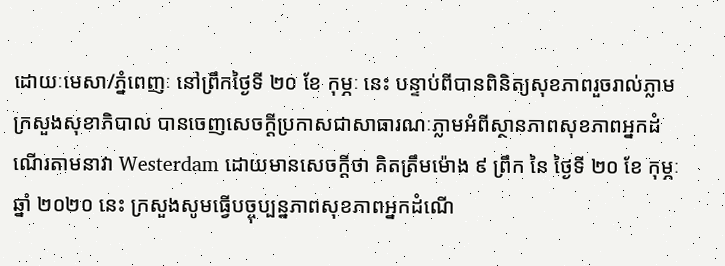ដោយៈមេសា/ភ្នំពេញៈ នៅព្រឹកថ្ងៃទី ២០ ខែ កុម្ភៈ នេះ បន្ទាប់ពីបានពិនិត្យសុខភាពរួចរាល់ភ្លាម ក្រសួងសុខាភិបាល បានចេញសេចក្តីប្រកាសជាសាធារណៈភ្លាមអំពីស្ថានភាពសុខភាពអ្នកដំណើរតាមនាវា Westerdam ដោយមានសេចក្តីថា គិតត្រឹមម៉ោង ៩ ព្រឹក នៃ ថ្ងៃទី ២០ ខែ កុម្ភៈ ឆ្នាំ ២០២០ នេះ ក្រសួងសូមធ្វើបច្ចុប្បន្នភាពសុខភាពអ្នកដំណើ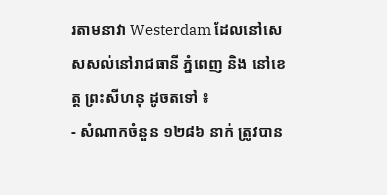រតាមនាវា Westerdam ដែលនៅសេសសល់នៅរាជធានី ភ្នំពេញ និង នៅខេត្ត ព្រះសីហនុ ដូចតទៅ ៖
- សំណាកចំនួន ១២៨៦ នាក់ ត្រូវបាន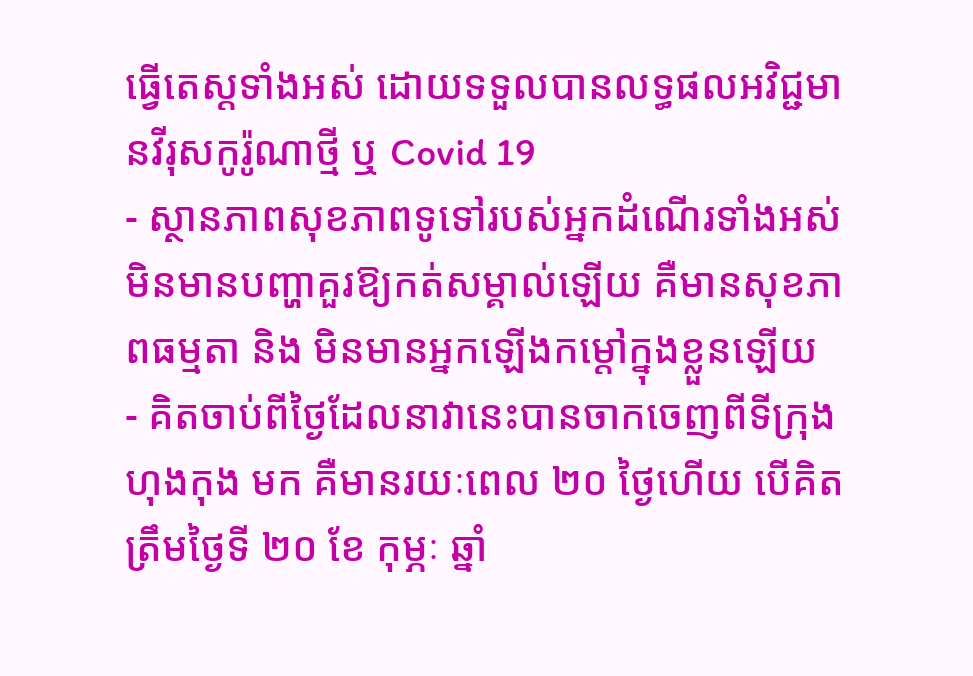ធ្វើតេស្តទាំងអស់ ដោយទទួលបានលទ្ធផលអវិជ្ជមានវីរុសកូរ៉ូណាថ្មី ឬ Covid 19
- ស្ថានភាពសុខភាពទូទៅរបស់អ្នកដំណើរទាំងអស់ មិនមានបញ្ហាគួរឱ្យកត់សម្គាល់ឡើយ គឺមានសុខភាពធម្មតា និង មិនមានអ្នកឡើងកម្តៅក្នុងខ្លួនឡើយ
- គិតចាប់ពីថ្ងៃដែលនាវានេះបានចាកចេញពីទីក្រុងហុងកុង មក គឺមានរយៈពេល ២០ ថ្ងៃហើយ បើគិតត្រឹមថ្ងៃទី ២០ ខែ កុម្ភៈ ឆ្នាំ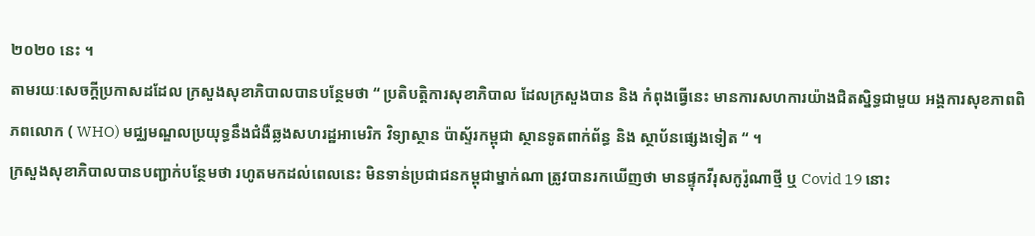២០២០ នេះ ។
តាមរយៈសេចក្តីប្រកាសដដែល ក្រសួងសុខាភិបាលបានបន្ថែមថា “ ប្រតិបត្តិការសុខាភិបាល ដែលក្រសួងបាន និង កំពុងធ្វើនេះ មានការសហការយ៉ាងជិតស្និទ្ធជាមួយ អង្គការសុខភាពពិភពលោក ( WHO) មជ្ឈមណ្ឌលប្រយុទ្ធនឹងជំងឺឆ្លងសហរដ្ឋអាមេរិក វិទ្យាស្ថាន ប៉ាស្ទ័រកម្ពុជា ស្ថានទូតពាក់ព័ន្ធ និង ស្ថាប័នផ្សេងទៀត “ ។
ក្រសួងសុខាភិបាលបានបញ្ជាក់បន្ថែមថា រហូតមកដល់ពេលនេះ មិនទាន់ប្រជាជនកម្ពុជាម្នាក់ណា ត្រូវបានរកឃើញថា មានផ្ទុកវីរុសកូរ៉ូណាថ្មី ឬ Covid 19 នោះ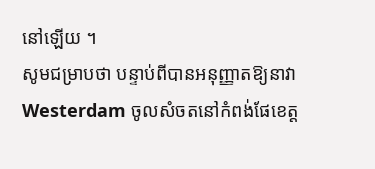នៅឡើយ ។
សូមជម្រាបថា បន្ទាប់ពីបានអនុញ្ញាតឱ្យនាវា Westerdam ចូលសំចតនៅកំពង់ផែខេត្ត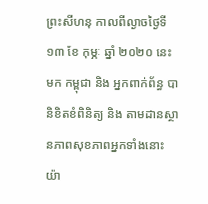ព្រះសីហនុ កាលពីល្ងាចថ្ងៃទី ១៣ ខែ កុម្ភៈ ឆ្នាំ ២០២០ នេះមក កម្ពុជា និង អ្នកពាក់ព័ន្ធ បានិខិតខំពិនិត្យ និង តាមដានស្ថានភាពសុខភាពអ្នកទាំងនោះយ៉ា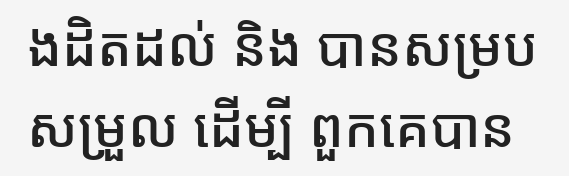ងដិតដល់ និង បានសម្របសម្រួល ដើម្បី ពួកគេបាន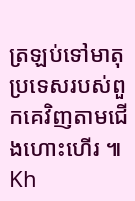ត្រឡប់ទៅមាតុប្រទេសរបស់ពួកគេវិញតាមជើងហោះហើរ ៕ Kh